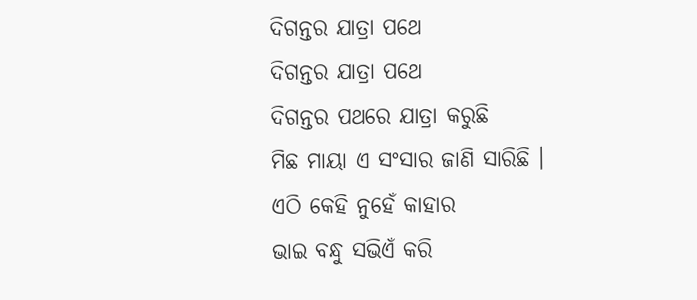ଦିଗନ୍ତର ଯାତ୍ରା ପଥେ
ଦିଗନ୍ତର ଯାତ୍ରା ପଥେ
ଦିଗନ୍ତର ପଥରେ ଯାତ୍ରା କରୁଛି
ମିଛ ମାୟା ଏ ସଂସାର ଜାଣି ସାରିଛି ।
ଏଠି କେହି ନୁହେଁ କାହାର
ଭାଇ ବନ୍ଧୁ ସଭିଏଁ କରି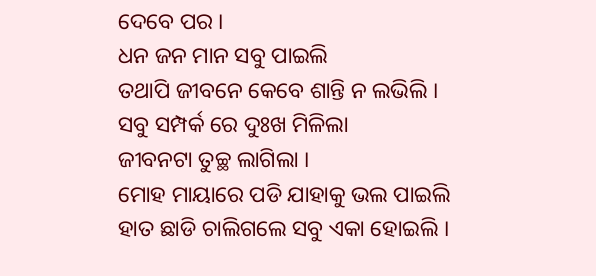ଦେବେ ପର ।
ଧନ ଜନ ମାନ ସବୁ ପାଇଲି
ତଥାପି ଜୀବନେ କେବେ ଶାନ୍ତି ନ ଲଭିଲି ।
ସବୁ ସମ୍ପର୍କ ରେ ଦୁଃଖ ମିଳିଲା
ଜୀବନଟା ତୁଚ୍ଛ ଲାଗିଲା ।
ମୋହ ମାୟାରେ ପଡି ଯାହାକୁ ଭଲ ପାଇଲି
ହାତ ଛାଡି ଚାଲିଗଲେ ସବୁ ଏକା ହୋଇଲି ।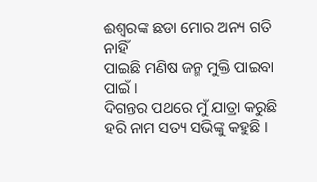ଈଶ୍ୱରଙ୍କ ଛଡା ମୋର ଅନ୍ୟ ଗତି ନାହିଁ
ପାଇଛି ମଣିଷ ଜନ୍ମ ମୁକ୍ତି ପାଇବା ପାଇଁ ।
ଦିଗନ୍ତର ପଥରେ ମୁଁ ଯାତ୍ରା କରୁଛି
ହରି ନାମ ସତ୍ୟ ସଭିଙ୍କୁ କହୁଛି ।